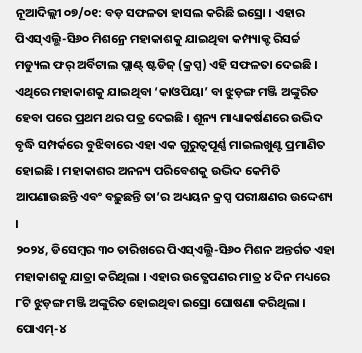ନୂଆଦିଲ୍ଲୀ ୦୭/୦୧: ବଡ଼ ସଫଳତା ହାସଲ କରିଛି ଇସ୍ରୋ । ଏହାର ପିଏସ୍ଏଲ୍ଭି-ସି୬୦ ମିଶନ୍ରେ ମହାକାଶକୁ ଯାଇଥିବା କମ୍ପ୍ୟାକ୍ଟ ରିସର୍ଚ୍ଚ ମଡ୍ୟୁଲ ଫର୍ ଅର୍ବିଟାଲ ପ୍ଲାଣ୍ଟ୍ ଷ୍ଟଡିଜ୍ (କ୍ରପ୍ସ) ଏହି ସଫଳତା ଦେଇଛି । ଏଥିରେ ମହାକାଶକୁ ଯାଇଥିବା ‘କାଓପିୟା’ ବା ଝୁଡ଼ଙ୍ଗ ମଞ୍ଜି ଅଙ୍କୁରିତ ହେବା ପରେ ପ୍ରଥମ ଥର ପତ୍ର ଦେଇଛି । ଶୂନ୍ୟ ମାଧ୍ୟାକର୍ଷଣରେ ଉଦ୍ଭିଦ ବୃଦ୍ଧି ସମ୍ପର୍କରେ ବୁଝିବାରେ ଏହା ଏକ ଗୁରୁତ୍ୱପୂର୍ଣ୍ଣ ମାଇଲଖୁଣ୍ଟ ପ୍ରମାଣିତ ହୋଇଛି । ମହାକାଶର ଅନନ୍ୟ ପରିବେଶକୁ ଉଦ୍ଭିଦ କେମିତି ଆପଣାଉଛନ୍ତି ଏବଂ ବଢ଼ୁଛନ୍ତି ତା’ର ଅଧ୍ୟୟନ କ୍ରପ୍ସ ପରୀକ୍ଷଣର ଉଦ୍ଦେଶ୍ୟ ।
୨୦୨୪, ଡିସେମ୍ବର ୩୦ ତାରିଖରେ ପିଏସ୍ଏଲ୍ଭି-ସି୬୦ ମିଶନ ଅନ୍ତର୍ଗତ ଏହା ମହାକାଶକୁ ଯାତ୍ରା କରିଥିଲା । ଏହାର ଉତ୍କ୍ଷେପଣର ମାତ୍ର ୪ ଦିନ ମଧ୍ୟରେ ୮ଟି ଝୁଡ଼ଙ୍ଗ ମଞ୍ଜି ଅଙ୍କୁରିତ ହୋଇଥିବା ଇସ୍ରୋ ଘୋଷଣା କରିଥିଲା । ପୋଏମ୍-୪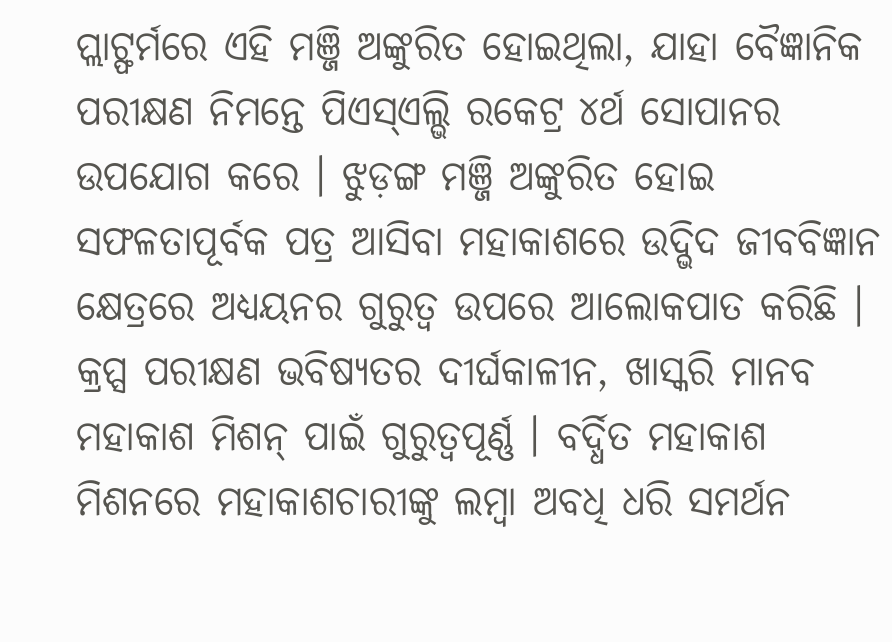ପ୍ଲାଟ୍ଫର୍ମରେ ଏହି ମଞ୍ଜି ଅଙ୍କୁରିତ ହୋଇଥିଲା, ଯାହା ବୈଜ୍ଞାନିକ ପରୀକ୍ଷଣ ନିମନ୍ତେ ପିଏସ୍ଏଲ୍ଭି ରକେଟ୍ର ୪ର୍ଥ ସୋପାନର ଉପଯୋଗ କରେ । ଝୁଡ଼ଙ୍ଗ ମଞ୍ଜି ଅଙ୍କୁରିତ ହୋଇ ସଫଳତାପୂର୍ବକ ପତ୍ର ଆସିବା ମହାକାଶରେ ଉଦ୍ଭିଦ ଜୀବବିଜ୍ଞାନ କ୍ଷେତ୍ରରେ ଅଧ୍ୟୟନର ଗୁରୁତ୍ୱ ଉପରେ ଆଲୋକପାତ କରିଛି । କ୍ରପ୍ସ ପରୀକ୍ଷଣ ଭବିଷ୍ୟତର ଦୀର୍ଘକାଳୀନ, ଖାସ୍କରି ମାନବ ମହାକାଶ ମିଶନ୍ ପାଇଁ ଗୁରୁତ୍ୱପୂର୍ଣ୍ଣ । ବର୍ଦ୍ଧିତ ମହାକାଶ ମିଶନରେ ମହାକାଶଚାରୀଙ୍କୁ ଲମ୍ବା ଅବଧି ଧରି ସମର୍ଥନ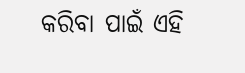କରିବା ପାଇଁ ଏହି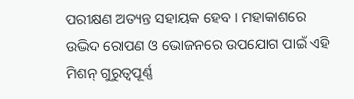ପରୀକ୍ଷଣ ଅତ୍ୟନ୍ତ ସହାୟକ ହେବ । ମହାକାଶରେ ଉଦ୍ଭିଦ ରୋପଣ ଓ ଭୋଜନରେ ଉପଯୋଗ ପାଇଁ ଏହି ମିଶନ୍ ଗୁରୁତ୍ୱପୂର୍ଣ୍ଣ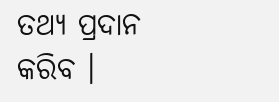ତଥ୍ୟ ପ୍ରଦାନ କରିବ ।